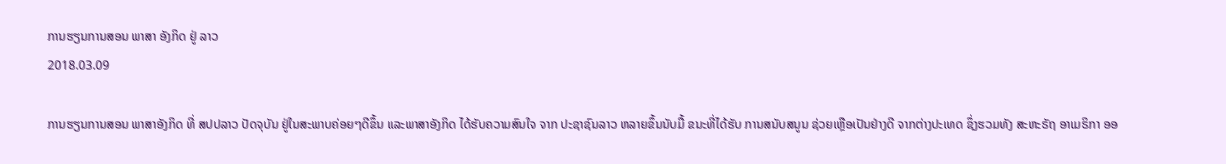ການຮຽນການສອນ ພາສາ ອັງກິດ ຢູ່ ລາວ
2018.03.09

ການຮຽນການສອນ ພາສາອັງກິດ ທີ່ ສປປລາວ ປັດຈຸບັນ ຢູ່ໃນສະພາບຄ່ອຍໆດີຂຶ້ນ ແລະພາສາອັງກິດ ໄດ້ຮັບຄວາມສົນໃຈ ຈາກ ປະຊາຊົນລາວ ຫລາຍຂຶ້ນນັບມື້ ຂນະທີ່ໄດ້ຮັບ ການສນັບສນູນ ຊ່ວຍເຫຼືອເປັນຢ່າງດີ ຈາກຕ່າງປະເທດ ຊຶ່ງຮວມທັງ ສະຫະຣັຖ ອາເມຣິກາ ອອ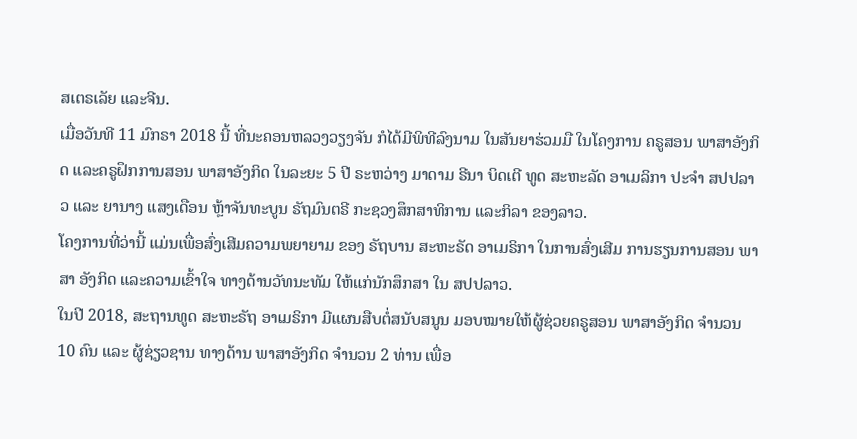ສເຕຣເລັຍ ແລະຈີນ.
ເມື່ອວັນທີ 11 ມົກຣາ 2018 ນີ້ ທີ່ນະຄອນຫລວງວຽງຈັນ ກໍໄດ້ມີພິທີລົງນາມ ໃນສັນຍາຮ່ວມມື ໃນໂຄງການ ຄຣູສອນ ພາສາອັງກິດ ແລະຄຣູຝຶກການສອນ ພາສາອັງກິດ ໃນລະຍະ 5 ປີ ຣະຫວ່າງ ມາດາມ ຣີນາ ບິດເຕີ ທູດ ສະຫະລັດ ອາເມລິກາ ປະຈໍາ ສປປລາວ ແລະ ຍານາງ ແສງເດືອນ ຫຼ້າຈັນທະບູນ ຣັຖມົນຕຣີ ກະຊວງສຶກສາທິການ ແລະກິລາ ຂອງລາວ.
ໂຄງການທີ່ວ່ານີ້ ແມ່ນເພື່ອສົ່ງເສີມຄວາມພຍາຍາມ ຂອງ ຣັຖບານ ສະຫະຣັດ ອາເມຣິກາ ໃນການສົ່ງເສີມ ການຮຽນການສອນ ພາສາ ອັງກິດ ແລະຄວາມເຂົ້າໃຈ ທາງດ້ານວັທນະທັມ ໃຫ້ແກ່ນັກສຶກສາ ໃນ ສປປລາວ.
ໃນປີ 2018, ສະຖານທູດ ສະຫະຣັຖ ອາເມຣິກາ ມີແຜນສືບຕໍ່ສນັບສນູນ ມອບໝາຍໃຫ້ຜູ້ຊ່ວຍຄຣູສອນ ພາສາອັງກິດ ຈຳນວນ 10 ຄົນ ແລະ ຜູ້ຊ່ຽວຊານ ທາງດ້ານ ພາສາອັງກິດ ຈໍານວນ 2 ທ່ານ ເພື່ອ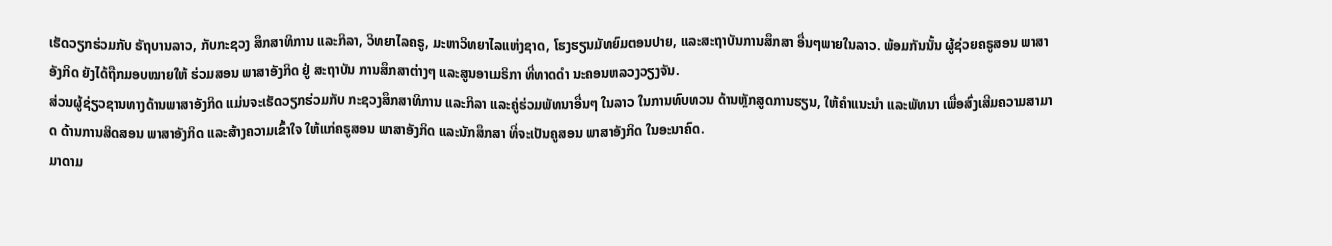ເຮັດວຽກຮ່ວມກັບ ຣັຖບານລາວ, ກັບກະຊວງ ສຶກສາທິການ ແລະກິລາ, ວິທຍາໄລຄຣູ, ມະຫາວິທຍາໄລແຫ່ງຊາດ, ໂຮງຮຽນມັທຍົມຕອນປາຍ, ແລະສະຖາບັນການສຶກສາ ອື່ນໆພາຍໃນລາວ. ພ້ອມກັນນັ້ນ ຜູ້ຊ່ວຍຄຣູສອນ ພາສາອັງກິດ ຍັງໄດ້ຖືກມອບໝາຍໃຫ້ ຮ່ວມສອນ ພາສາອັງກິດ ຢູ່ ສະຖາບັນ ການສຶກສາຕ່າງໆ ແລະສູນອາເມຣິກາ ທີ່ທາດດຳ ນະຄອນຫລວງວຽງຈັນ.
ສ່ວນຜູ້ຊ່ຽວຊານທາງດ້ານພາສາອັງກິດ ແມ່ນຈະເຮັດວຽກຮ່ວມກັບ ກະຊວງສຶກສາທິການ ແລະກິລາ ແລະຄູ່ຮ່ວມພັທນາອື່ນໆ ໃນລາວ ໃນການທົບທວນ ດ້ານຫຼັກສູດການຮຽນ, ໃຫ້ຄຳແນະນຳ ແລະພັທນາ ເພື່ອສົ່ງເສີມຄວາມສາມາດ ດ້ານການສິດສອນ ພາສາອັງກິດ ແລະສ້າງຄວາມເຂົ້າໃຈ ໃຫ້ແກ່ຄຣູສອນ ພາສາອັງກິດ ແລະນັກສຶກສາ ທີ່ຈະເປັນຄູສອນ ພາສາອັງກິດ ໃນອະນາຄົດ.
ມາດາມ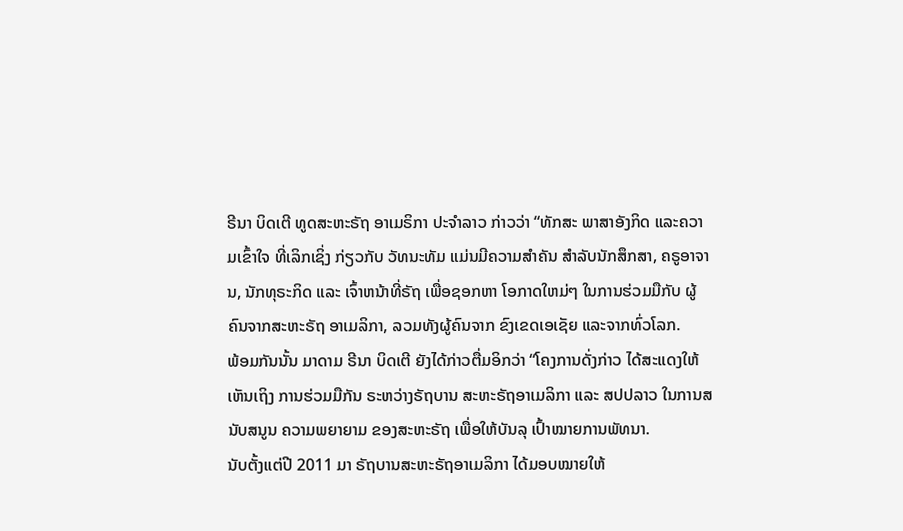ຣີນາ ບິດເຕີ ທູດສະຫະຣັຖ ອາເມຣິກາ ປະຈໍາລາວ ກ່າວວ່າ “ທັກສະ ພາສາອັງກິດ ແລະຄວາມເຂົ້າໃຈ ທີ່ເລິກເຊິ່ງ ກ່ຽວກັບ ວັທນະທັມ ແມ່ນມີຄວາມສຳຄັນ ສຳລັບນັກສຶກສາ, ຄຣູອາຈານ, ນັກທຸຣະກິດ ແລະ ເຈົ້າຫນ້າທີ່ຣັຖ ເພື່ອຊອກຫາ ໂອກາດໃຫມ່ໆ ໃນການຮ່ວມມືກັບ ຜູ້ຄົນຈາກສະຫະຣັຖ ອາເມລິກາ, ລວມທັງຜູ້ຄົນຈາກ ຂົງເຂດເອເຊັຍ ແລະຈາກທົ່ວໂລກ.
ພ້ອມກັນນັ້ນ ມາດາມ ຣີນາ ບິດເຕີ ຍັງໄດ້ກ່າວຕື່ມອິກວ່າ “ໂຄງການດັ່ງກ່າວ ໄດ້ສະແດງໃຫ້ເຫັນເຖິງ ການຮ່ວມມືກັນ ຣະຫວ່າງຣັຖບານ ສະຫະຣັຖອາເມລິກາ ແລະ ສປປລາວ ໃນການສນັບສນູນ ຄວາມພຍາຍາມ ຂອງສະຫະຣັຖ ເພື່ອໃຫ້ບັນລຸ ເປົ້າໝາຍການພັທນາ.
ນັບຕັ້ງແຕ່ປີ 2011 ມາ ຣັຖບານສະຫະຣັຖອາເມລິກາ ໄດ້ມອບໝາຍໃຫ້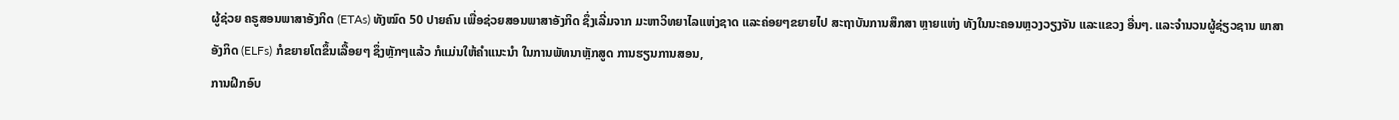ຜູ້ຊ່ວຍ ຄຣູສອນພາສາອັງກິດ (ETAs) ທັງໝົດ 50 ປາຍຄົນ ເພື່ອຊ່ວຍສອນພາສາອັງກິດ ຊຶ່ງເລີ່ມຈາກ ມະຫາວິທຍາໄລແຫ່ງຊາດ ແລະຄ່ອຍໆຂຍາຍໄປ ສະຖາບັນການສຶກສາ ຫຼາຍແຫ່ງ ທັງໃນນະຄອນຫຼວງວຽງຈັນ ແລະແຂວງ ອື່ນໆ. ແລະຈຳນວນຜູ້ຊ່ຽວຊານ ພາສາອັງກິດ (ELFs) ກໍຂຍາຍໂຕຂຶ້ນເລື້ອຍໆ ຊຶ່ງຫຼັກໆແລ້ວ ກໍແມ່ນໃຫ້ຄຳແນະນຳ ໃນການພັທນາຫຼັກສູດ ການຮຽນການສອນ,
ການຝຶກອົບ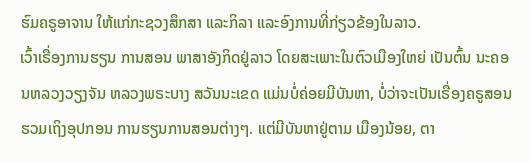ຮົມຄຣູອາຈານ ໃຫ້ແກ່ກະຊວງສຶກສາ ແລະກິລາ ແລະອົງການທີ່ກ່ຽວຂ້ອງໃນລາວ.
ເວົ້າເຣື່ອງການຮຽນ ການສອນ ພາສາອັງກິດຢູ່ລາວ ໂດຍສະເພາະໃນຕົວເມືອງໃຫຍ່ ເປັນຕົ້ນ ນະຄອນຫລວງວຽງຈັນ ຫລວງພຣະບາງ ສວັນນະເຂດ ແມ່ນບໍ່ຄ່ອຍມີບັນຫາ, ບໍ່ວ່າຈະເປັນເຣື່ອງຄຣູສອນ ຮວມເຖິງອຸປກອນ ການຮຽນການສອນຕ່າງໆ. ແຕ່ມີບັນຫາຢູ່ຕາມ ເມືອງນ້ອຍ, ຕາ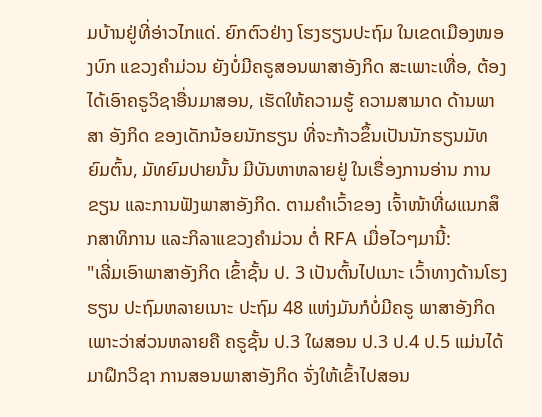ມບ້ານຢູ່ທີ່ອ່າວໄກແດ່. ຍົກຕົວຢ່າງ ໂຮງຮຽນປະຖົມ ໃນເຂດເມືອງໜອງບົກ ແຂວງຄໍາມ່ວນ ຍັງບໍ່ມີຄຣູສອນພາສາອັງກິດ ສະເພາະເທື່ອ, ຕ້ອງໄດ້ເອົາຄຣູວິຊາອື່ນມາສອນ, ເຮັດໃຫ້ຄວາມຮູ້ ຄວາມສາມາດ ດ້ານພາສາ ອັງກິດ ຂອງເດັກນ້ອຍນັກຮຽນ ທີ່ຈະກ້າວຂຶ້ນເປັນນັກຮຽນມັທຍົມຕົ້ນ, ມັທຍົມປາຍນັ້ນ ມີບັນຫາຫລາຍຢູ່ ໃນເຣື່ອງການອ່ານ ການຂຽນ ແລະການຟັງພາສາອັງກິດ. ຕາມຄໍາເວົ້າຂອງ ເຈົ້າໜ້າທີ່ຜແນກສຶກສາທິການ ແລະກິລາແຂວງຄໍາມ່ວນ ຕໍ່ RFA ເມື່ອໄວໆມານີ້:
"ເລີ່ມເອົາພາສາອັງກິດ ເຂົ້າຊັ້ນ ປ. 3 ເປັນຕົ້ນໄປເນາະ ເວົ້າທາງດ້ານໂຮງຮຽນ ປະຖົມຫລາຍເນາະ ປະຖົມ 48 ແຫ່ງມັນກໍບໍ່ມີຄຣູ ພາສາອັງກິດ ເພາະວ່າສ່ວນຫລາຍຄື ຄຣູຊັ້ນ ປ.3 ໃຜສອນ ປ.3 ປ.4 ປ.5 ແມ່ນໄດ້ມາຝຶກວິຊາ ການສອນພາສາອັງກິດ ຈັ່ງໃຫ້ເຂົ້າໄປສອນ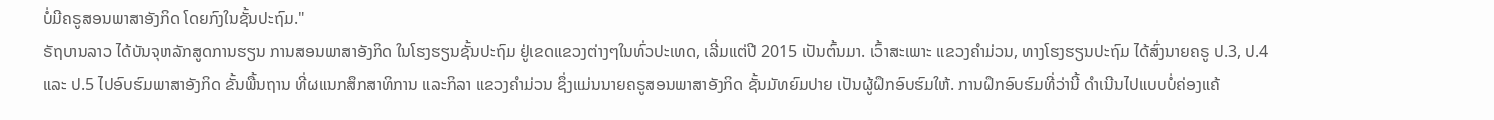ບໍ່ມີຄຣູສອນພາສາອັງກິດ ໂດຍກົງໃນຊັ້ນປະຖົມ."
ຣັຖບານລາວ ໄດ້ບັນຈຸຫລັກສູດການຮຽນ ການສອນພາສາອັງກິດ ໃນໂຮງຮຽນຊັ້ນປະຖົມ ຢູ່ເຂດແຂວງຕ່າງໆໃນທົ່ວປະເທດ, ເລີ່ມແຕ່ປີ 2015 ເປັນຕົ້ນມາ. ເວົ້າສະເພາະ ແຂວງຄໍາມ່ວນ, ທາງໂຮງຮຽນປະຖົມ ໄດ້ສົ່ງນາຍຄຣູ ປ.3, ປ.4 ແລະ ປ.5 ໄປອົບຮົມພາສາອັງກິດ ຂັ້ນພື້ນຖານ ທີ່ຜແນກສຶກສາທິການ ແລະກິລາ ແຂວງຄໍາມ່ວນ ຊຶ່ງແມ່ນນາຍຄຣູສອນພາສາອັງກິດ ຊັ້ນມັທຍົມປາຍ ເປັນຜູ້ຝຶກອົບຮົມໃຫ້. ການຝຶກອົບຮົມທີ່ວ່ານີ້ ດໍາເນີນໄປແບບບໍ່ຄ່ອງແຄ້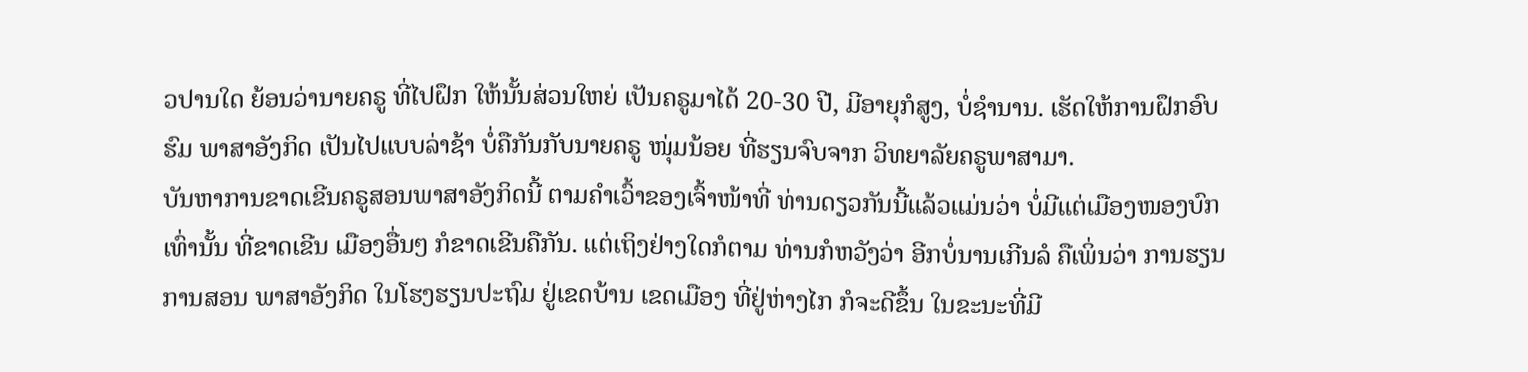ວປານໃດ ຍ້ອນວ່ານາຍຄຣູ ທີ່ໄປຝຶກ ໃຫ້ນັ້ນສ່ວນໃຫຍ່ ເປັນຄຣູມາໄດ້ 20-30 ປີ, ມີອາຍຸກໍສູງ, ບໍ່ຊໍານານ. ເຮັດໃຫ້ການຝຶກອົບຮົມ ພາສາອັງກິດ ເປັນໄປແບບລ່າຊ້າ ບໍ່ຄືກັນກັບນາຍຄຣູ ໜຸ່ມນ້ອຍ ທີ່ຮຽນຈົບຈາກ ວິທຍາລັຍຄຣູພາສາມາ.
ບັນຫາການຂາດເຂີນຄຣູສອນພາສາອັງກິດນີ້ ຕາມຄໍາເວົ້າຂອງເຈົ້າໜ້າທີ່ ທ່ານດຽວກັນນີ້ແລ້ວແມ່ນວ່າ ບໍ່ມີແຕ່ເມືອງໜອງບົກ ເທົ່ານັ້ນ ທີ່ຂາດເຂີນ ເມືອງອື່ນໆ ກໍຂາດເຂີນຄືກັນ. ແຕ່ເຖິງຢ່າງໃດກໍຕາມ ທ່ານກໍຫວັງວ່າ ອີກບໍ່ນານເກີນລໍ ຄືເພິ່ນວ່າ ການຮຽນການສອນ ພາສາອັງກິດ ໃນໂຮງຮຽນປະຖົມ ຢູ່ເຂດບ້ານ ເຂດເມືອງ ທີ່ຢູ່ຫ່າງໄກ ກໍຈະດີຂຶ້ນ ໃນຂະນະທີ່ມີ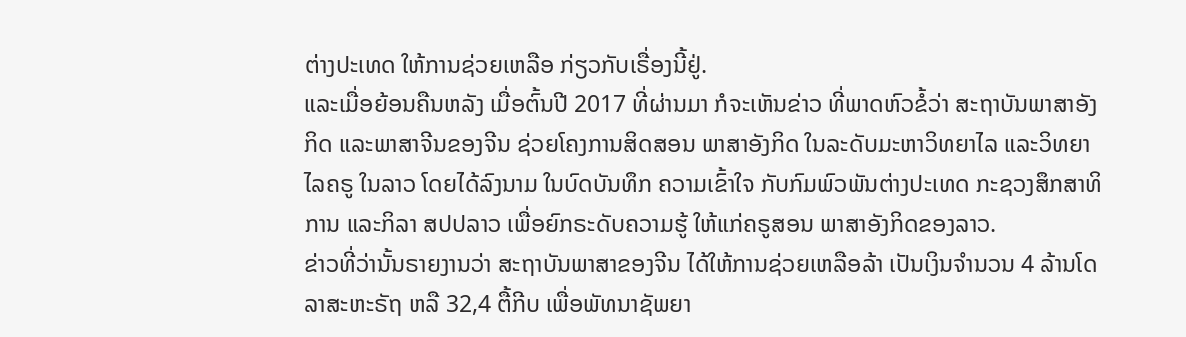ຕ່າງປະເທດ ໃຫ້ການຊ່ວຍເຫລືອ ກ່ຽວກັບເຣື່ອງນີ້ຢູ່.
ແລະເມື່ອຍ້ອນຄືນຫລັງ ເມື່ອຕົ້ນປີ 2017 ທີ່ຜ່ານມາ ກໍຈະເຫັນຂ່າວ ທີ່ພາດຫົວຂໍ້ວ່າ ສະຖາບັນພາສາອັງກິດ ແລະພາສາຈີນຂອງຈີນ ຊ່ວຍໂຄງການສິດສອນ ພາສາອັງກິດ ໃນລະດັບມະຫາວິທຍາໄລ ແລະວິທຍາໄລຄຣູ ໃນລາວ ໂດຍໄດ້ລົງນາມ ໃນບົດບັນທຶກ ຄວາມເຂົ້າໃຈ ກັບກົມພົວພັນຕ່າງປະເທດ ກະຊວງສຶກສາທິການ ແລະກິລາ ສປປລາວ ເພື່ອຍົກຣະດັບຄວາມຮູ້ ໃຫ້ແກ່ຄຣູສອນ ພາສາອັງກິດຂອງລາວ.
ຂ່າວທີ່ວ່ານັ້ນຣາຍງານວ່າ ສະຖາບັນພາສາຂອງຈີນ ໄດ້ໃຫ້ການຊ່ວຍເຫລືອລ້າ ເປັນເງິນຈໍານວນ 4 ລ້ານໂດລາສະຫະຣັຖ ຫລື 32,4 ຕື້ກີບ ເພື່ອພັທນາຊັພຍາ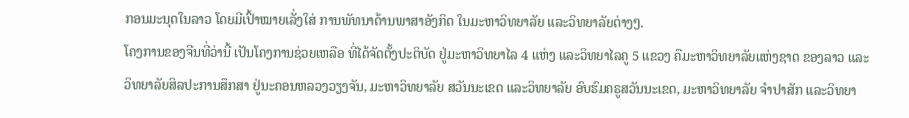ກອນມະນຸດໃນລາວ ໂດຍມີເປົ້າໝາຍເລັ່ງໃສ່ ການພັທນາດ້ານພາສາອັງກິດ ໃນມະຫາວິທຍາລັຍ ແລະວິທຍາລັຍຕ່າງໆ.
ໂຄງການຂອງຈີນທີ່ວ່ານີ້ ເປັນໂຄງການຊ່ວຍເຫລືອ ທີ່ໄດ້ຈັດຕັ້ງປະຕິບັດ ຢູ່ມະຫາວິທຍາໄລ 4 ແຫ່ງ ແລະວິທຍາໄລຄູ 5 ແຂວງ ຄືມະຫາວິທຍາລັຍແຫ່ງຊາດ ຂອງລາວ ແລະວິທຍາລັຍສິລປະການສຶກສາ ຢູ່ນະຄອນຫລວງວຽງຈັນ, ມະຫາວິທຍາລັຍ ສວັນນະເຂດ ແລະວິທຍາລັຍ ອົບຮົມຄຣູສວັນນະເຂດ, ມະຫາວິທຍາລັຍ ຈໍາປາສັກ ແລະວິທຍາ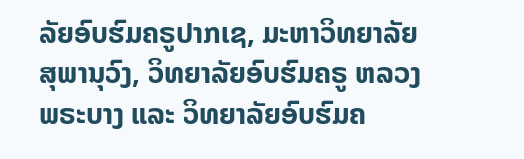ລັຍອົບຮົມຄຣູປາກເຊ, ມະຫາວິທຍາລັຍ ສຸພານຸວົງ, ວິທຍາລັຍອົບຮົມຄຣູ ຫລວງພຣະບາງ ແລະ ວິທຍາລັຍອົບຮົມຄ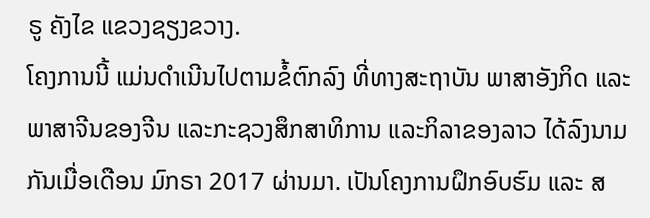ຣູ ຄັງໄຂ ແຂວງຊຽງຂວາງ.
ໂຄງການນີ້ ແມ່ນດໍາເນີນໄປຕາມຂໍ້ຕົກລົງ ທີ່ທາງສະຖາບັນ ພາສາອັງກິດ ແລະ ພາສາຈີນຂອງຈີນ ແລະກະຊວງສຶກສາທິການ ແລະກິລາຂອງລາວ ໄດ້ລົງນາມກັນເມື່ອເດືອນ ມົກຣາ 2017 ຜ່ານມາ. ເປັນໂຄງການຝຶກອົບຮົມ ແລະ ສ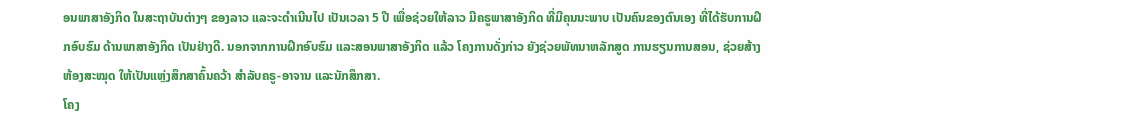ອນພາສາອັງກິດ ໃນສະຖາບັນຕ່າງໆ ຂອງລາວ ແລະຈະດໍາເນີນໄປ ເປັນເວລາ 5 ປີ ເພື່ອຊ່ວຍໃຫ້ລາວ ມີຄຣູພາສາອັງກິດ ທີ່ມີຄຸນນະພາບ ເປັນຄົນຂອງຕົນເອງ ທີ່ໄດ້ຮັບການຝຶກອົບຮົມ ດ້ານພາສາອັງກິດ ເປັນຢ່າງດີ. ນອກຈາກການຝຶກອົບຮົມ ແລະສອນພາສາອັງກິດ ແລ້ວ ໂຄງການດັ່ງກ່າວ ຍັງຊ່ວຍພັທນາຫລັກສູດ ການຮຽນການສອນ, ຊ່ວຍສ້າງຫ້ອງສະໝຸດ ໃຫ້ເປັນແຫຼ່ງສຶກສາຄົ້ນຄວ້າ ສໍາລັບຄຣູ-ອາຈານ ແລະນັກສຶກສາ.
ໂຄງ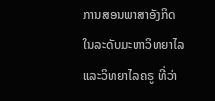ການສອນພາສາອັງກິດໃນລະດັບມະຫາວິທຍາໄລ ແລະວິທຍາໄລຄຣູ ທີ່ວ່າ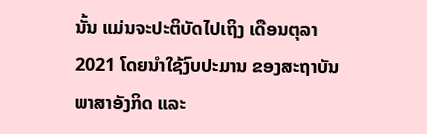ນັ້ນ ແມ່ນຈະປະຕິບັດໄປເຖິງ ເດືອນຕຸລາ 2021 ໂດຍນໍາໃຊ້ງົບປະມານ ຂອງສະຖາບັນພາສາອັງກິດ ແລະ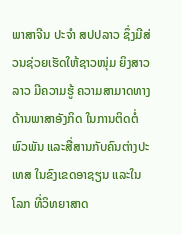ພາສາຈີນ ປະຈໍາ ສປປລາວ ຊຶ່ງມີສ່ວນຊ່ວຍເຮັດໃຫ້ຊາວໜຸ່ມ ຍິງສາວລາວ ມີຄວາມຮູ້ ຄວາມສາມາດທາງດ້ານພາສາອັງກິດ ໃນການຕິດຕໍ່ພົວພັນ ແລະສື່ສານກັບຄົນຕ່າງປະເທສ ໃນຂົງເຂດອາຊຽນ ແລະໃນໂລກ ທີ່ວິທຍາສາດ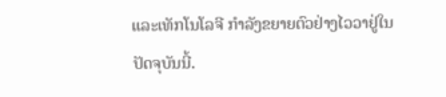ແລະເທັກໂນໂລຈີ ກໍາລັງຂຍາຍຕົວຢ່າງໄວວາຢູ່ໃນປັດຈຸບັນນີ້.